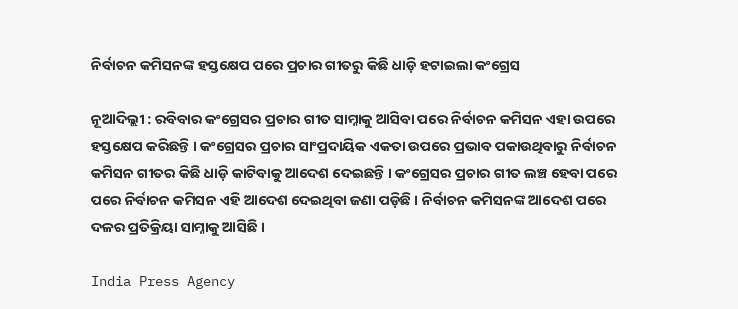ନିର୍ବାଚନ କମିସନଙ୍କ ହସ୍ତକ୍ଷେପ ପରେ ପ୍ରଚାର ଗୀତରୁ କିଛି ଧାଡ଼ି ହଟାଇଲା କଂଗ୍ରେସ

ନୂଆଦିଲ୍ଲୀ : ରବିବାର କଂଗ୍ରେସର ପ୍ରଚାର ଗୀତ ସାମ୍ନାକୁ ଆସିବା ପରେ ନିର୍ବାଚନ କମିସନ ଏହା ଉପରେ ହସ୍ତକ୍ଷେପ କରିଛନ୍ତି । କଂଗ୍ରେସର ପ୍ରଚାର ସାଂପ୍ରଦାୟିକ ଏକତା ଉପରେ ପ୍ରଭାବ ପକାଉଥିବାରୁ ନିର୍ବାଚନ କମିସନ ଗୀତର କିଛି ଧାଡ଼ି କାଟିବାକୁ ଆଦେଶ ଦେଇଛନ୍ତି । କଂଗ୍ରେସର ପ୍ରଚାର ଗୀତ ଲଞ୍ଚ ହେବା ପରେ ପରେ ନିର୍ବାଚନ କମିସନ ଏହି ଆଦେଶ ଦେଇଥିବା ଜଣା ପଡ଼ିଛି । ନିର୍ବାଚନ କମିସନଙ୍କ ଆଦେଶ ପରେ ଦଳର ପ୍ରତିକ୍ରିୟା ସାମ୍ନାକୁ ଆସିଛି ।

India Press Agency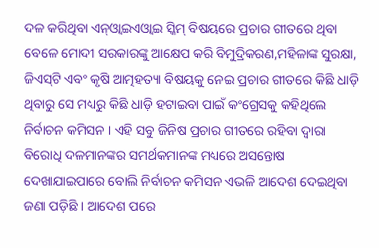ଦଳ କରିଥିବା ଏନ୍‌ଓ୍ଵାଇଏଓ୍ଵାଇ ସ୍କିମ୍‌ ବିଷୟରେ ପ୍ରଚାର ଗୀତରେ ଥିବା ବେଳେ ମୋଦୀ ସରକାରଙ୍କୁ ଆକ୍ଷେପ କରି ବିମୁଦ୍ରିକରଣ,ମହିଳାଙ୍କ ସୁରକ୍ଷା, ଜିଏସ୍‌ଟି ଏବଂ କୃଷି ଆତ୍ମହତ୍ୟା ବିଷୟକୁ ନେଇ ପ୍ରଚାର ଗୀତରେ କିଛି ଧାଡ଼ି ଥିବାରୁ ସେ ମଧ୍ୟରୁ କିଛି ଧାଡ଼ି ହଟାଇବା ପାଇଁ କଂଗ୍ରେସକୁ କହିଥିଲେ ନିର୍ବାଚନ କମିସନ । ଏହି ସବୁ ଜିନିଷ ପ୍ରଚାର ଗୀତରେ ରହିବା ଦ୍ୱାରା ବିରୋଧି ଦଳମାନଙ୍କର ସମର୍ଥକମାନଙ୍କ ମଧ୍ୟରେ ଅସନ୍ତୋଷ ଦେଖାଯାଇପାରେ ବୋଲି ନିର୍ବାଚନ କମିସନ ଏଭଳି ଆଦେଶ ଦେଇଥିବା ଜଣା ପଡ଼ିଛି । ଆଦେଶ ପରେ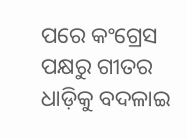ପରେ କଂଗ୍ରେସ ପକ୍ଷରୁ ଗୀତର ଧାଡ଼ିକୁ ବଦଳାଇ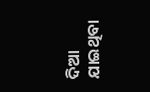ଦିଆ ଯାଇଥିବା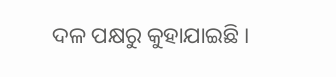ଦଳ ପକ୍ଷରୁ କୁହାଯାଇଛି ।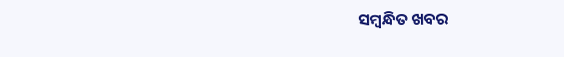ସମ୍ବନ୍ଧିତ ଖବର